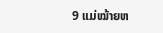9 ແມ່ໝ້າຍຫ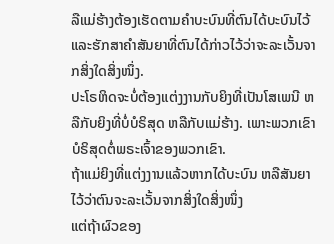ລືແມ່ຮ້າງຕ້ອງເຮັດຕາມຄຳບະບົນທີ່ຕົນໄດ້ບະບົນໄວ້ ແລະຮັກສາຄຳສັນຍາທີ່ຕົນໄດ້ກ່າວໄວ້ວ່າຈະລະເວັ້ນຈາກສິ່ງໃດສິ່ງໜຶ່ງ.
ປະໂຣຫິດຈະບໍ່ຕ້ອງແຕ່ງງານກັບຍິງທີ່ເປັນໂສເພນີ ຫລືກັບຍິງທີ່ບໍ່ບໍຣິສຸດ ຫລືກັບແມ່ຮ້າງ. ເພາະພວກເຂົາບໍຣິສຸດຕໍ່ພຣະເຈົ້າຂອງພວກເຂົາ.
ຖ້າແມ່ຍິງທີ່ແຕ່ງງານແລ້ວຫາກໄດ້ບະບົນ ຫລືສັນຍາໄວ້ວ່າຕົນຈະລະເວັ້ນຈາກສິ່ງໃດສິ່ງໜຶ່ງ
ແຕ່ຖ້າຜົວຂອງ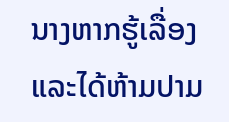ນາງຫາກຮູ້ເລື່ອງ ແລະໄດ້ຫ້າມປາມ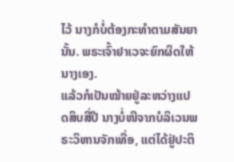ໄວ້ ນາງກໍບໍ່ຕ້ອງກະທຳຕາມສັນຍານັ້ນ. ພຣະເຈົ້າຢາເວຈະຍົກຜິດໃຫ້ນາງເອງ.
ແລ້ວກໍເປັນໝ້າຍຢູ່ລະຫວ່າງແປດສິບສີ່ປີ ນາງບໍ່ໜີຈາກບໍລິເວນພຣະວິຫານຈັກເທື່ອ, ແຕ່ໄດ້ຢູ່ປະຕິ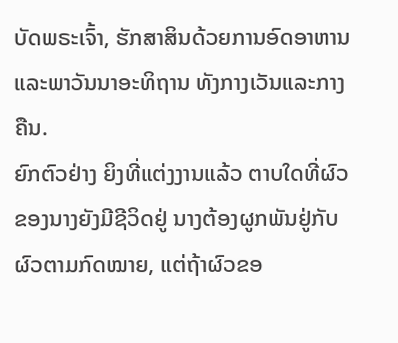ບັດພຣະເຈົ້າ, ຮັກສາສິນດ້ວຍການອົດອາຫານ ແລະພາວັນນາອະທິຖານ ທັງກາງເວັນແລະກາງຄືນ.
ຍົກຕົວຢ່າງ ຍິງທີ່ແຕ່ງງານແລ້ວ ຕາບໃດທີ່ຜົວຂອງນາງຍັງມີຊີວິດຢູ່ ນາງຕ້ອງຜູກພັນຢູ່ກັບຜົວຕາມກົດໝາຍ, ແຕ່ຖ້າຜົວຂອ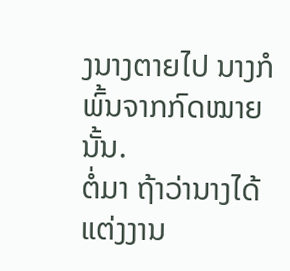ງນາງຕາຍໄປ ນາງກໍພົ້ນຈາກກົດໝາຍນັ້ນ.
ຕໍ່ມາ ຖ້າວ່ານາງໄດ້ແຕ່ງງານ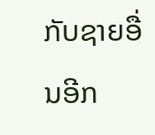ກັບຊາຍອື່ນອີກ